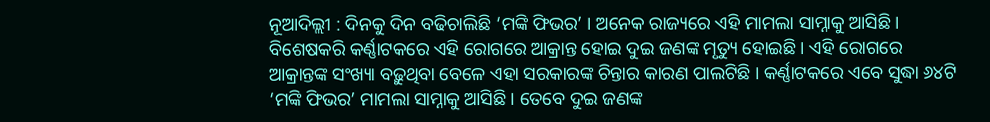ନୂଆଦିଲ୍ଲୀ : ଦିନକୁ ଦିନ ବଢିଚାଲିଛି ‘ମଙ୍କି ଫିଭର’ । ଅନେକ ରାଜ୍ୟରେ ଏହି ମାମଲା ସାମ୍ନାକୁ ଆସିଛି । ବିଶେଷକରି କର୍ଣ୍ଣାଟକରେ ଏହି ରୋଗରେ ଆକ୍ରାନ୍ତ ହୋଇ ଦୁଇ ଜଣଙ୍କ ମୃତ୍ୟୁ ହୋଇଛି । ଏହି ରୋଗରେ ଆକ୍ରାନ୍ତଙ୍କ ସଂଖ୍ୟା ବଢ଼ୁଥିବା ବେଳେ ଏହା ସରକାରଙ୍କ ଚିନ୍ତାର କାରଣ ପାଲଟିଛି । କର୍ଣ୍ଣାଟକରେ ଏବେ ସୁଦ୍ଧା ୬୪ଟି ‘ମଙ୍କି ଫିଭର’ ମାମଲା ସାମ୍ନାକୁ ଆସିଛି । ତେବେ ଦୁଇ ଜଣଙ୍କ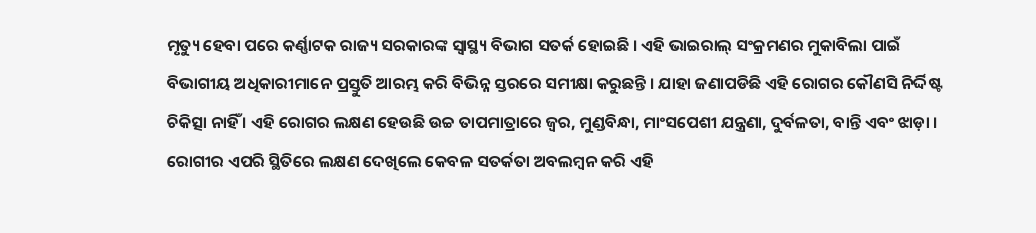ମୃତ୍ୟୁ ହେବା ପରେ କର୍ଣ୍ଣାଟକ ରାଜ୍ୟ ସରକାରଙ୍କ ସ୍ୱାସ୍ଥ୍ୟ ବିଭାଗ ସତର୍କ ହୋଇଛି । ଏହି ଭାଇରାଲ୍ ସଂକ୍ରମଣର ମୁକାବିଲା ପାଇଁ ବିଭାଗୀୟ ଅଧିକାରୀମାନେ ପ୍ରସ୍ତୁତି ଆରମ୍ଭ କରି ବିଭିନ୍ନ ସ୍ତରରେ ସମୀକ୍ଷା କରୁଛନ୍ତି । ଯାହା ଜଣାପଡିଛି ଏହି ରୋଗର କୌଣସି ନିର୍ଦ୍ଦିଷ୍ଟ ଚିକିତ୍ସା ନାହିଁ । ଏହି ରୋଗର ଲକ୍ଷଣ ହେଉଛି ଉଚ୍ଚ ତାପମାତ୍ରାରେ ଜ୍ୱର, ମୁଣ୍ଡବିନ୍ଧା, ମାଂସପେଶୀ ଯନ୍ତ୍ରଣା, ଦୁର୍ବଳତା, ବାନ୍ତି ଏବଂ ଝାଡ଼ା । ରୋଗୀର ଏପରି ସ୍ଥିତିରେ ଲକ୍ଷଣ ଦେଖିଲେ କେବଳ ସତର୍କତା ଅବଲମ୍ବନ କରି ଏହି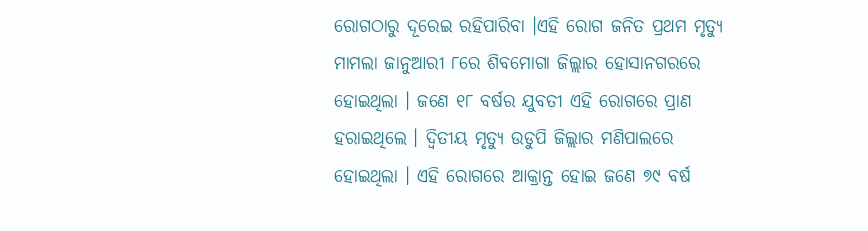ରୋଗଠାରୁ ଦୂରେଇ ରହିପାରିବା ।ଏହି ରୋଗ ଜନିତ ପ୍ରଥମ ମୃତ୍ୟୁ ମାମଲା ଜାନୁଆରୀ ୮ରେ ଶିବମୋଗା ଜିଲ୍ଲାର ହୋସାନଗରରେ ହୋଇଥିଲା । ଜଣେ ୧୮ ବର୍ଷର ଯୁବତୀ ଏହି ରୋଗରେ ପ୍ରାଣ ହରାଇଥିଲେ । ଦ୍ୱିତୀୟ ମୃତ୍ୟୁ ଉଡୁପି ଜିଲ୍ଲାର ମଣିପାଲରେ ହୋଇଥିଲା । ଏହି ରୋଗରେ ଆକ୍ରାନ୍ତ ହୋଇ ଜଣେ ୭୯ ବର୍ଷ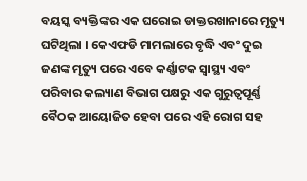ବୟସ୍କ ବ୍ୟକ୍ତିଙ୍କର ଏକ ଘରୋଇ ଡାକ୍ତରଖାନାରେ ମୃତ୍ୟୁ ଘଟିଥିଲା । କେଏଫଡି ମାମଲାରେ ବୃଦ୍ଧି ଏବଂ ଦୁଇ ଜଣଙ୍କ ମୃତ୍ୟୁ ପରେ ଏବେ କର୍ଣ୍ଣାଟକ ସ୍ୱାସ୍ଥ୍ୟ ଏବଂ ପରିବାର କଲ୍ୟାଣ ବିଭାଗ ପକ୍ଷରୁ ଏକ ଗୁରୁତ୍ୱପୂର୍ଣ୍ଣ ବୈଠକ ଆୟୋଜିତ ହେବା ପରେ ଏହି ରୋଗ ସହ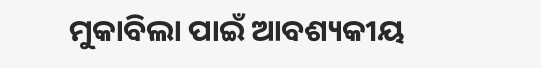ମୁକାବିଲା ପାଇଁ ଆବଶ୍ୟକୀୟ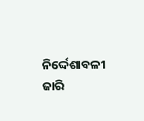ନିର୍ଦ୍ଦେଶାବଳୀ ଜାରି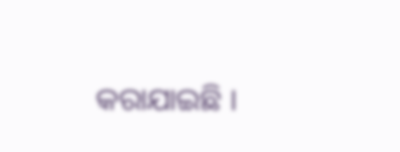କରାଯାଇଛି ।